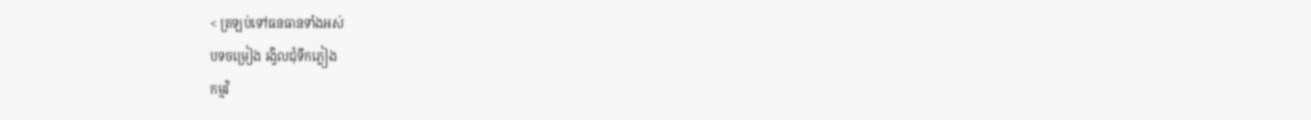< ត្រឡប់ទៅធនធានទាំងអស់
បទចម្រៀង រង្វិលជុំទឹកភ្លៀង
កម្មវិ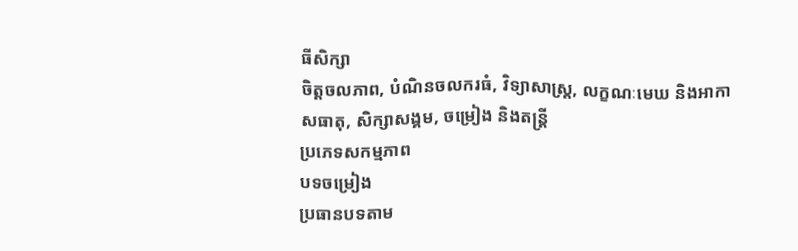ធីសិក្សា
ចិត្តចលភាព, បំណិនចលករធំ, វិទ្យាសាស្រ្ត, លក្ខណៈមេឃ និងអាកាសធាតុ, សិក្សាសង្គម, ចម្រៀង និងតន្ត្រី
ប្រភេទសកម្មភាព
បទចម្រៀង
ប្រធានបទតាម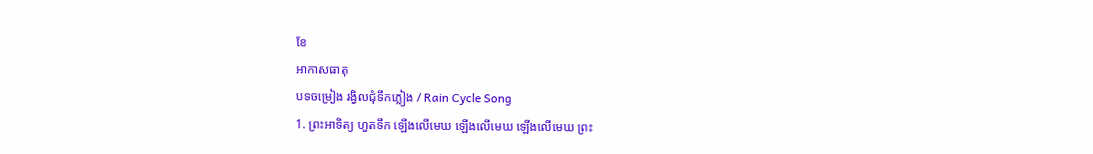ខែ
អាកាសធាតុ
បទចម្រៀង រង្វិលជុំទឹកភ្លៀង / Rain Cycle Song
1. ព្រះអាទិត្យ ហួតទឹក ឡើងលើមេឃ ឡើងលើមេឃ ឡើងលើមេឃ ព្រះ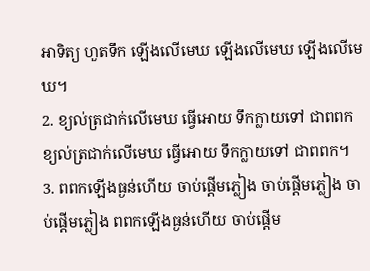អាទិត្យ ហួតទឹក ឡើងលើមេឃ ឡើងលើមេឃ ឡើងលើមេឃ។
2. ខ្យល់ត្រជាក់លើមេឃ ធ្វើអោយ ទឹកក្លាយទៅ ជាពពក ខ្យល់ត្រជាក់លើមេឃ ធ្វើអោយ ទឹកក្លាយទៅ ជាពពក។
3. ពពកឡើងធ្ងន់ហើយ ចាប់ផ្តើមភ្លៀង ចាប់ផ្តើមភ្លៀង ចាប់ផ្តើមភ្លៀង ពពកឡើងធ្ងន់ហើយ ចាប់ផ្តើម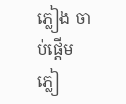ភ្លៀង ចាប់ផ្តើមភ្លៀ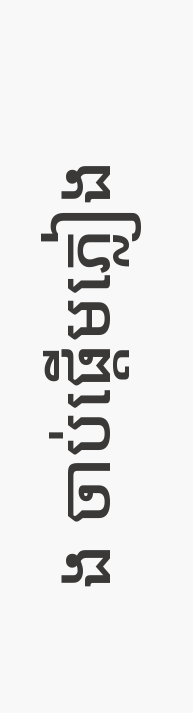ង ចាប់ផ្តើមភ្លៀង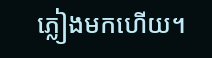ភ្លៀងមកហើយ។